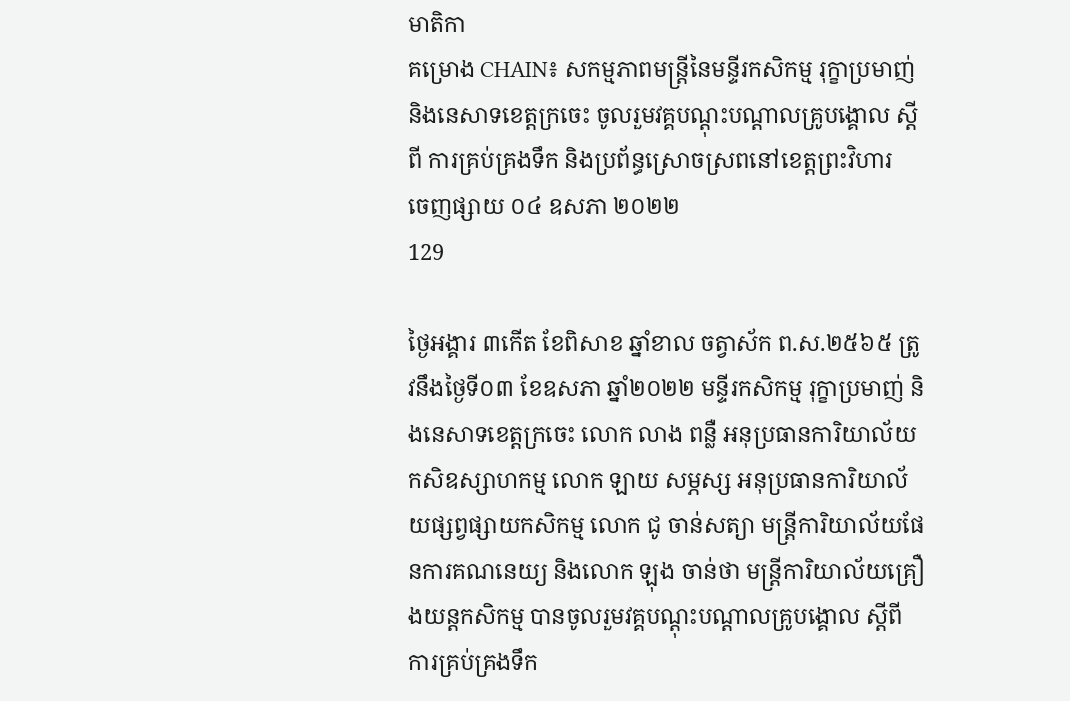មាតិកា
គម្រោង CHAIN៖ សកម្មភាពមន្រ្តីនៃមន្ទីរកសិកម្ម រុក្ខាប្រមាញ់ និងនេសាទខេត្តក្រចេះ ចូលរួមវគ្គបណ្ដុះបណ្ដាលគ្រូបង្គោល ស្ដីពី ការគ្រប់គ្រងទឹក និងប្រព័ន្ធស្រោចស្រពនៅខេត្តព្រះវិហារ
ចេញផ្សាយ ០៤ ឧសភា ២០២២
129

ថ្ងៃអង្គារ ៣កើត ខែពិសាខ ឆ្នាំខាល ចត្វាស័ក ព.ស.២៥៦៥ ត្រូវនឹងថ្ងៃទី០៣ ខែឧសភា ឆ្នាំ២០២២ មន្ទីរកសិកម្ម រុក្ខាប្រមាញ់ និងនេសាទខេត្តក្រចេះ លោក លាង ពន្លឺ អនុប្រធានការិយាល័យកសិឧស្សាហកម្ម លោក ឡាយ សម្ភស្ស អនុប្រធានការិយាល័យផ្សព្វផ្សាយកសិកម្ម លោក ជូ ចាន់សត្យា មន្រ្តីការិយាល័យផែនការគណនេយ្យ និងលោក ឡុង ចាន់ថា មន្រ្តីការិយាល័យគ្រឿងយន្តកសិកម្ម បានចូលរួមវគ្គបណ្ដុះបណ្ដាលគ្រូបង្គោល ស្ដីពី ការគ្រប់គ្រងទឹក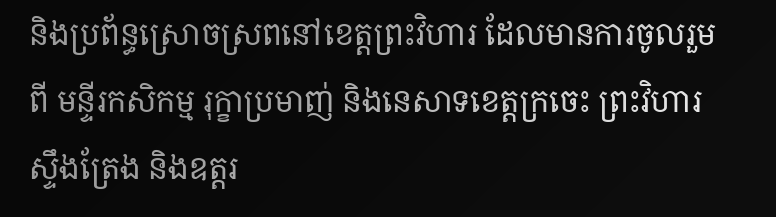និងប្រព័ន្ធស្រោចស្រពនៅខេត្តព្រះវិហារ ដែលមានការចូលរួមពី មន្ទីរកសិកម្ម រុក្ខាប្រមាញ់ និងនេសាទខេត្តក្រចេះ ព្រះវិហារ ស្ទឹងត្រែង និងឧត្តរ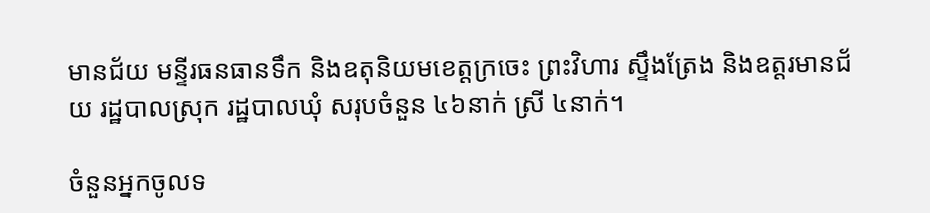មានជ័យ មន្ទីរធនធានទឹក និងឧតុនិយមខេត្តក្រចេះ ព្រះវិហារ ស្ទឹងត្រែង និងឧត្តរមានជ័យ រដ្ឋបាលស្រុក រដ្ឋបាលឃុំ សរុបចំនួន ៤៦នាក់ ស្រី ៤នាក់។

ចំនួនអ្នកចូលទ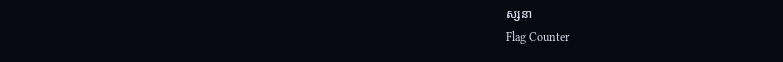ស្សនា
Flag Counter